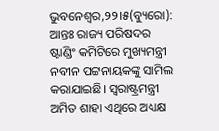ଭୁବନେଶ୍ୱର,୨୨।୫(ବ୍ୟୁରୋ): ଆନ୍ତଃ ରାଜ୍ୟ ପରିଷଦର ଷ୍ଟାଣ୍ଡିଂ କମିଟିରେ ମୁଖ୍ୟମନ୍ତ୍ରୀ ନବୀନ ପଟ୍ଟନାୟକଙ୍କୁ ସାମିଲ କରାଯାଇଛି। ସ୍ବରାଷ୍ଟ୍ରମନ୍ତ୍ରୀ ଅମିତ ଶାହା ଏଥିରେ ଅଧ୍ୟକ୍ଷ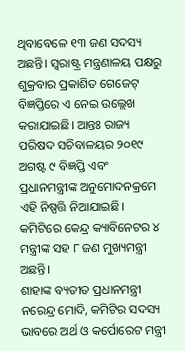ଥିବାବେଳେ ୧୩ ଜଣ ସଦସ୍ୟ ଅଛନ୍ତି। ସ୍ବରାଷ୍ଟ୍ର ମନ୍ତ୍ରଣାଳୟ ପକ୍ଷରୁ ଶୁକ୍ରବାର ପ୍ରକାଶିତ ଗେଜେଟ୍ ବିଜ୍ଞପ୍ତିରେ ଏ ନେଇ ଉଲ୍ଲେଖ କରାଯାଇଛି। ଆନ୍ତଃ ରାଜ୍ୟ ପରିଷଦ ସଚିବାଳୟର ୨୦୧୯ ଅଗଷ୍ଟ ୯ ବିଜ୍ଞପ୍ତି ଏବଂ ପ୍ରଧାନମନ୍ତ୍ରୀଙ୍କ ଅନୁମୋଦନକ୍ରମେ ଏହି ନିଷ୍ପତ୍ତି ନିଆଯାଇଛି। କମିଟିରେ କେନ୍ଦ୍ର କ୍ୟାବିନେଟର ୪ ମନ୍ତ୍ରୀଙ୍କ ସହ ୮ ଜଣ ମୁଖ୍ୟମନ୍ତ୍ରୀ ଅଛନ୍ତି।
ଶାହାଙ୍କ ବ୍ୟତୀତ ପ୍ରଧାନମନ୍ତ୍ରୀ ନରେନ୍ଦ୍ର ମୋଦି, କମିଟିର ସଦସ୍ୟ ଭାବରେ ଅର୍ଥ ଓ କର୍ପୋରେଟ ମନ୍ତ୍ରୀ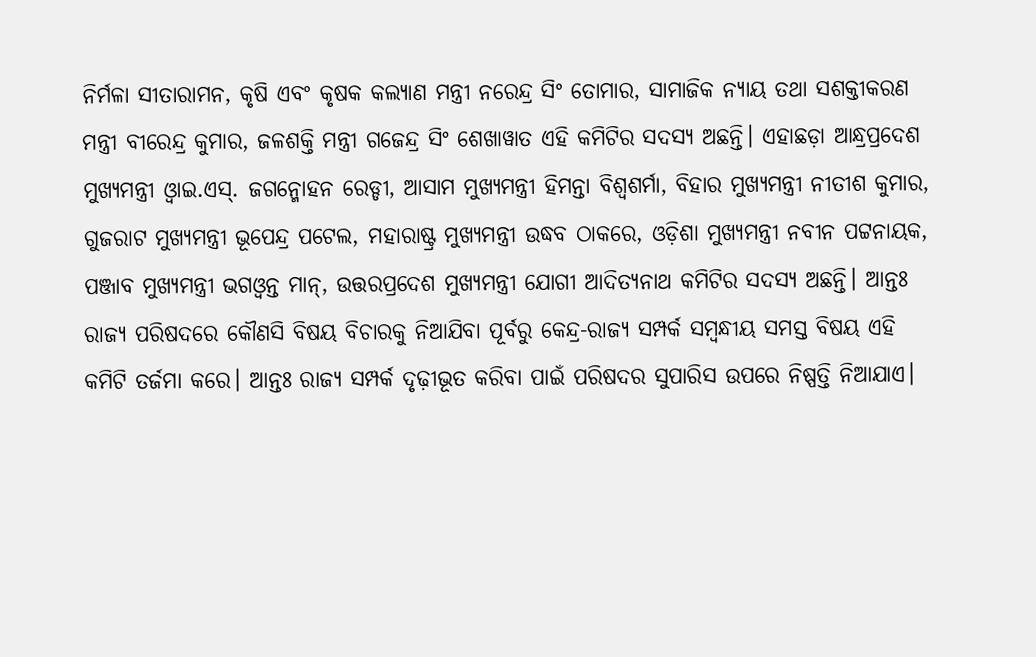ନିର୍ମଳା ସୀତାରାମନ, କୃଷି ଏବଂ କୃଷକ କଲ୍ୟାଣ ମନ୍ତ୍ରୀ ନରେନ୍ଦ୍ର ସିଂ ତୋମାର, ସାମାଜିକ ନ୍ୟାୟ ତଥା ସଶକ୍ତୀକରଣ ମନ୍ତ୍ରୀ ବୀରେନ୍ଦ୍ର କୁମାର, ଜଳଶକ୍ତି ମନ୍ତ୍ରୀ ଗଜେନ୍ଦ୍ର ସିଂ ଶେଖାୱାତ ଏହି କମିଟିର ସଦସ୍ୟ ଅଛନ୍ତି। ଏହାଛଡ଼ା ଆନ୍ଧ୍ରପ୍ରଦେଶ ମୁଖ୍ୟମନ୍ତ୍ରୀ ଓ୍ବାଇ.ଏସ୍. ଜଗନ୍ମୋହନ ରେଡ୍ଡୀ, ଆସାମ ମୁଖ୍ୟମନ୍ତ୍ରୀ ହିମନ୍ତା ବିଶ୍ୱଶର୍ମା, ବିହାର ମୁଖ୍ୟମନ୍ତ୍ରୀ ନୀତୀଶ କୁମାର, ଗୁଜରାଟ ମୁଖ୍ୟମନ୍ତ୍ରୀ ଭୂପେନ୍ଦ୍ର ପଟେଲ, ମହାରାଷ୍ଟ୍ର ମୁଖ୍ୟମନ୍ତ୍ରୀ ଉଦ୍ଧବ ଠାକରେ, ଓଡ଼ିଶା ମୁଖ୍ୟମନ୍ତ୍ରୀ ନବୀନ ପଟ୍ଟନାୟକ, ପଞ୍ଜାବ ମୁଖ୍ୟମନ୍ତ୍ରୀ ଭଗଓ୍ବନ୍ତ ମାନ୍, ଉତ୍ତରପ୍ରଦେଶ ମୁଖ୍ୟମନ୍ତ୍ରୀ ଯୋଗୀ ଆଦିତ୍ୟନାଥ କମିଟିର ସଦସ୍ୟ ଅଛନ୍ତି। ଆନ୍ତଃ ରାଜ୍ୟ ପରିଷଦରେ କୌଣସି ବିଷୟ ବିଚାରକୁ ନିଆଯିବା ପୂର୍ବରୁ କେନ୍ଦ୍ର-ରାଜ୍ୟ ସମ୍ପର୍କ ସମ୍ବନ୍ଧୀୟ ସମସ୍ତ ବିଷୟ ଏହି କମିଟି ତର୍ଜମା କରେ। ଆନ୍ତଃ ରାଜ୍ୟ ସମ୍ପର୍କ ଦୃଢ଼ୀଭୂତ କରିବା ପାଇଁ ପରିଷଦର ସୁପାରିସ ଉପରେ ନିଷ୍ପତ୍ତି ନିଆଯାଏ।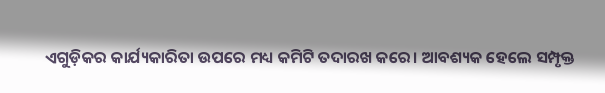ଏଗୁଡ଼ିକର କାର୍ଯ୍ୟକାରିତା ଉପରେ ମଧ୍ୟ କମିଟି ତଦାରଖ କରେ। ଆବଶ୍ୟକ ହେଲେ ସମ୍ପୃକ୍ତ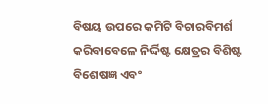ବିଷୟ ଉପରେ କମିଟି ବିଚାରବିମର୍ଶ କରିବାବେଳେ ନିର୍ଦ୍ଦିଷ୍ଟ କ୍ଷେତ୍ରର ବିଶିଷ୍ଟ ବିଶେଷଜ୍ଞ ଏବଂ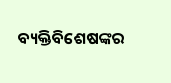ବ୍ୟକ୍ତିବିଶେଷଙ୍କର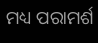ମଧ୍ୟ ପରାମର୍ଶ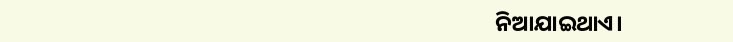ନିଆଯାଇଥାଏ।